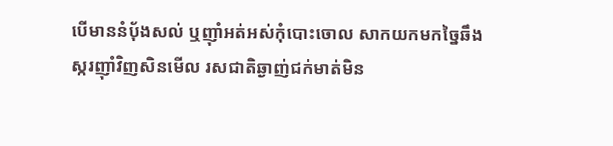បើមាននំប៉័ងសល់ ឬញ៉ាំអត់អស់កុំបោះចោល សាកយកមកច្នៃឆឹងស្ករញ៉ាំវិញសិនមើល រសជាតិឆ្ងាញ់ជក់មាត់មិន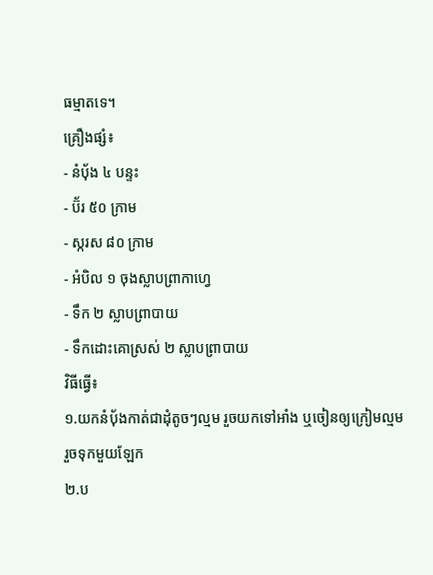ធម្មាតទេ។
គ្រឿងផ្សំ៖
- នំបុ័ង ៤ បន្ទះ
- ប៊័រ ៥០ ក្រាម
- ស្ករស ៨០ ក្រាម
- អំបិល ១ ចុងស្លាបព្រាកាហ្វេ
- ទឹក ២ ស្លាបព្រាបាយ
- ទឹកដោះគោស្រស់ ២ ស្លាបព្រាបាយ
វិធីធ្វើ៖
១.យកនំបុ័ងកាត់ជាដុំតូចៗល្មម រួចយកទៅអាំង ឬចៀនឲ្យក្រៀមល្មម រួចទុកមួយឡែក
២.ប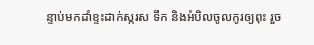ន្ទាប់មកដាំខ្ទះដាក់ស្ករស ទឹក និងអំបិលចូលកូរឲ្យពុះ រួច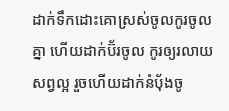ដាក់ទឹកដោះគោស្រស់ចូលកូរចូលគ្នា ហើយដាក់ប៊័រចូល កូរឲ្យរលាយសព្វល្អ រួចហើយដាក់នំបុ័ងចូ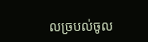លច្របល់ចូល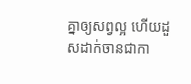គ្នាឲ្យសព្វល្អ ហើយដួសដាក់ចានជាកា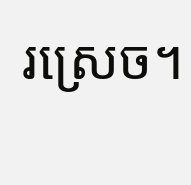រស្រេច។